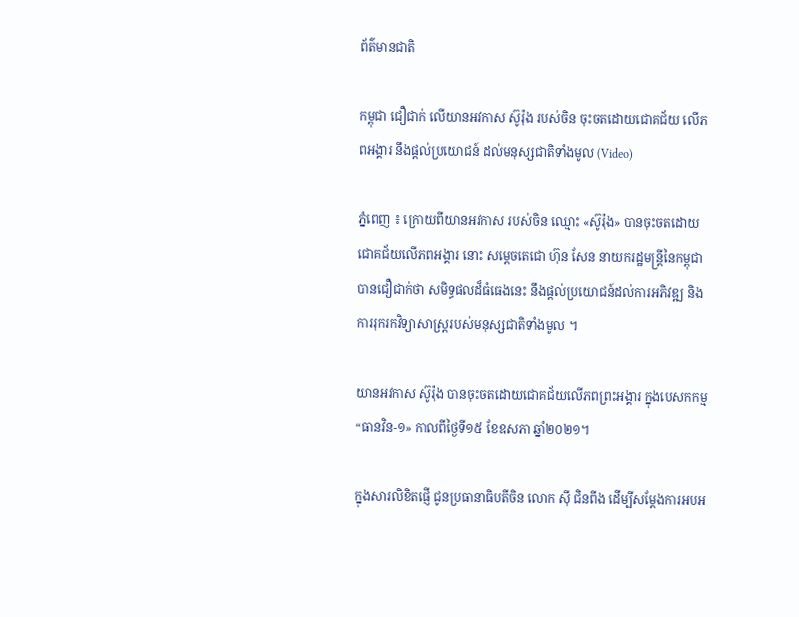ព័ត៌មានជាតិ

កម្ពុជា ជឿជាក់ លើយានអវកាស ស៊ូរ៉ុង របស់ចិន ចុះចតដោយជោគជ័យ លើភពអង្គារ នឹងផ្តល់ប្រយោជន៍ ដល់មនុស្សជាតិទាំងមូល (Video)

ភ្នំពេញ ៖ ក្រោយពីយានអវកាស របស់ចិន ឈ្មោះ «ស៊ូរ៉ុង» បានចុះចតដោយជោគជ័យលើភពអង្គារ នោះ សម្ដេចតេជោ ហ៊ុន សែន នាយករដ្ឋមន្ដ្រីនៃកម្ពុជា បានជឿជាក់ថា សមិទ្ធផលដ៏ធំធេងនេះ នឹងផ្តល់ប្រយោជន៍ដល់ការអភិវឌ្ឍ និងការរុករកវិទ្យាសាស្ត្ររបស់មនុស្សជាតិទាំងមូល ។

យានអវកាស ស៊ូរ៉ុង បានចុះចតដោយជោគជ័យលើភពព្រះអង្គារ ក្នុងបេសកកម្ម “ធានវិន-១» កាលពីថ្ងៃទី១៥ ខែឧសភា ឆ្នាំ២០២១។

ក្នុងសារលិខិតផ្ញើ ជូនប្រធានាធិបតីចិន លោក ស៊ី ជិនពីង ដើម្បីសម្តែងការអបអ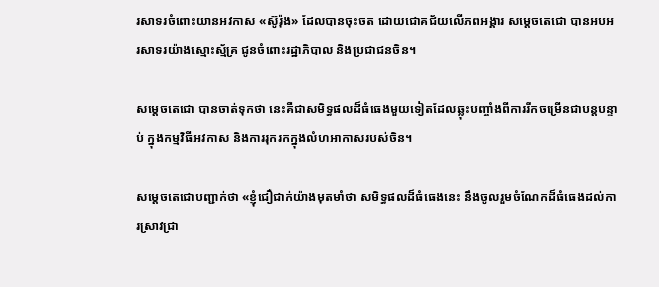រសាទរចំពោះយានអវកាស «ស៊ូរ៉ុង» ដែលបានចុះចត ដោយជោគជ័យលើភពអង្គារ សម្ដេចតេជោ បានអបអរសាទរយ៉ាងស្មោះស្ម័គ្រ ជូនចំពោះរដ្ឋាភិបាល និងប្រជាជនចិន។

សម្ដេចតេជោ បានចាត់ទុកថា នេះគឺជាសមិទ្ធផលដ៏ធំធេងមួយទៀតដែលឆ្លុះបញ្ចាំងពីការរីកចម្រើនជាបន្តបន្ទាប់ ក្នុងកម្មវិធីអវកាស និងការរុករកក្នុងលំហអាកាសរបស់ចិន។

សម្ដេចតេជោបញ្ជាក់ថា «ខ្ញុំជឿជាក់យ៉ាងមុតមាំថា សមិទ្ធផលដ៏ធំធេងនេះ នឹងចូលរួមចំណែកដ៏ធំធេងដល់ការស្រាវជ្រា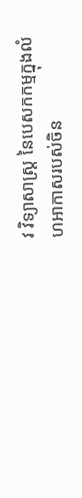វ វិទ្យាសាស្ត្រ នៃបេសកកម្មក្នុងលំហអាកាសរបស់ចិន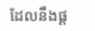ដែលនឹងផ្ត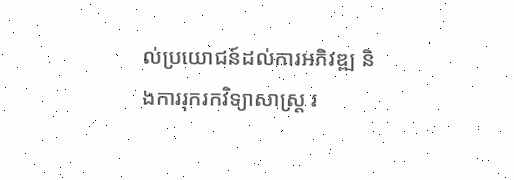ល់ប្រយោជន៍ដល់ការអភិវឌ្ឍ និងការរុករកវិទ្យាសាស្ត្រ រ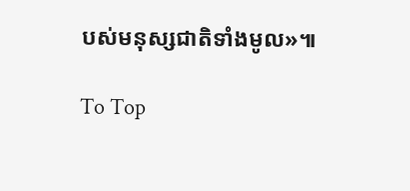បស់មនុស្សជាតិទាំងមូល»៕

To Top